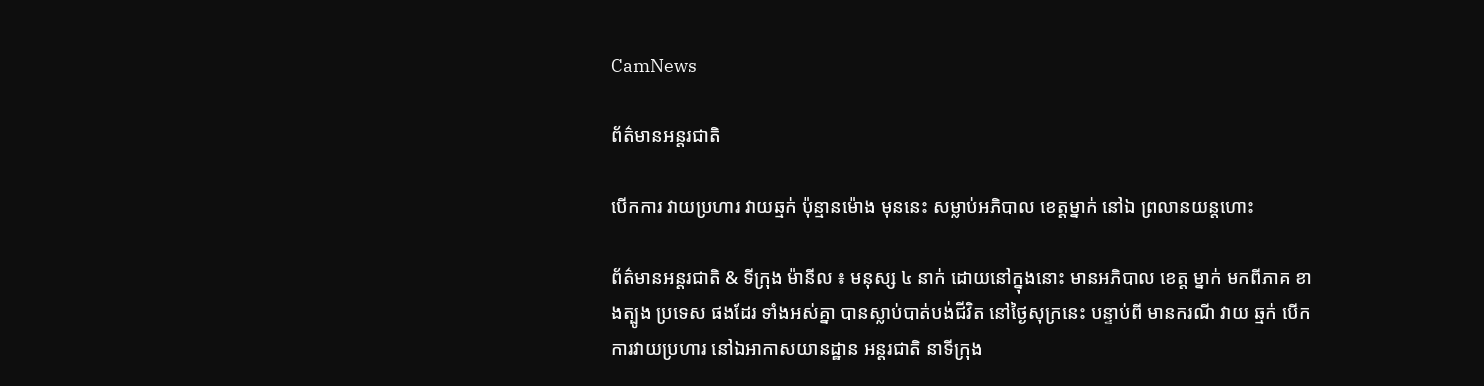CamNews

ព័ត៌មានអន្តរជាតិ

បើកការ វាយប្រហារ វាយឆ្មក់ ប៉ុន្មានម៉ោង មុននេះ សម្លាប់អភិបាល ខេត្តម្នាក់ នៅឯ ព្រលានយន្តហោះ

ព័ត៌មានអន្តរជាតិ & ទីក្រុង ម៉ានីល ៖ មនុស្ស ៤ នាក់ ដោយនៅក្នុងនោះ មានអភិបាល ខេត្ត ម្នាក់ មកពីភាគ ខាងត្បូង ប្រទេស ផងដែរ ទាំងអស់គ្នា បានស្លាប់បាត់បង់ជីវិត នៅថ្ងៃសុក្រនេះ បន្ទាប់ពី មានករណី វាយ ឆ្មក់ បើកការវាយប្រហារ នៅឯអាកាសយានដ្ឋាន អន្តរជាតិ នាទីក្រុង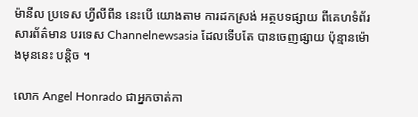ម៉ានីល ប្រទេស ហ្វីលីពីន នេះបើ យោងតាម ការដកស្រង់ អត្ថបទផ្សាយ ពីគេហទំព័រ សារព័ត៌មាន បរទេស Channelnewsasia ដែលទើបតែ បានចេញផ្សាយ ប៉ុន្មានម៉ោងមុននេះ បន្តិច ។

លោក Angel Honrado ជាអ្នកចាត់កា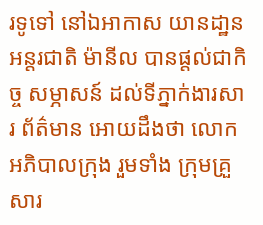រទូទៅ នៅឯអាកាស យានដា្ឋន អន្តរជាតិ ម៉ានីល បានផ្តល់ជាកិច្ច សម្ភាសន៍ ដល់ទីភ្នាក់ងារសារ ព័ត៌មាន អោយដឹងថា លោក អភិបាលក្រុង រួមទាំង ក្រុមគ្រួសារ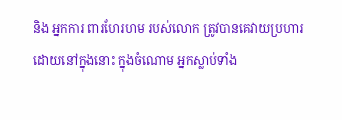និង អ្នកការ ពារហែរហម របស់លោក ត្រូវបានគេវាយប្រហារ ដោយនៅក្នុងនោះ ក្នុងចំណោម អ្នកស្លាប់ទាំង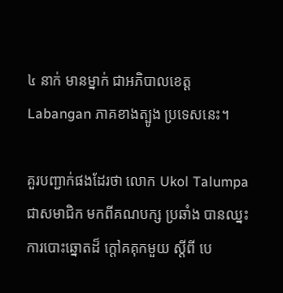៤ នាក់ មានម្នាក់ ជាអភិបាលខេត្ត Labangan ភាគខាងត្បូង ប្រទេសនេះ។

គួរបញ្ជាក់ផងដែរថា លោក Ukol Talumpa ជាសមាជិក មកពីគណបក្ស ប្រឆាំង បានឈ្នះ ការបោះឆ្នោតដ៏ ក្តៅគគុកមួយ ស្តីពី បេ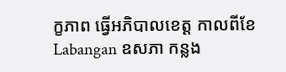ក្ខភាព ធ្វើអភិបាលខេត្ត កាលពីខែ Labangan ឧសភា កន្លង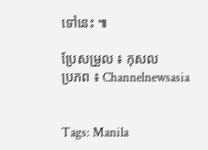ទៅនេះ ៕

ប្រែសម្រួល ៖ កុសល
ប្រភព ៖ Channelnewsasia


Tags: Manila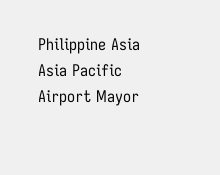Philippine Asia Asia Pacific Airport Mayor